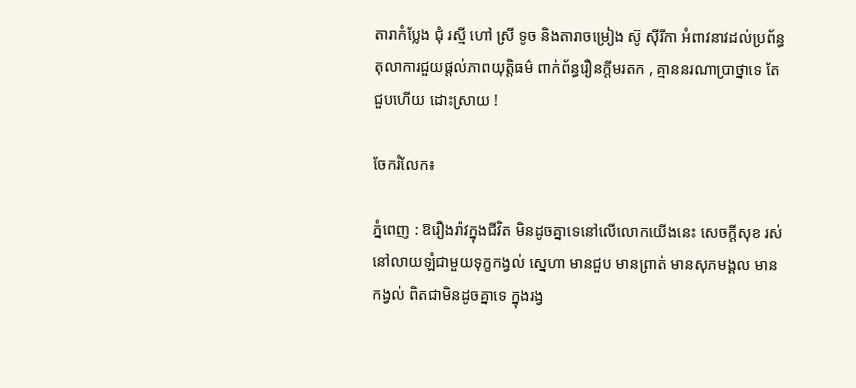តារាកំប្លែង ជុំ រស្មី ហៅ ស្រី ទូច និងតារាចម្រៀង ស៊ូ ស៊ីរីកា អំពាវនាវដល់ប្រព័ន្ធតុលាការជួយផ្តល់ភាពយុត្តិធម៌ ពាក់ព័ន្ធរឿនក្តីមរតក , គ្មាននរណាប្រាថ្នាទេ តែជួបហើយ ដោះស្រាយ !

ចែករំលែក៖

ភ្នំពេញ : ឱរឿងរ៉ាវក្នុងជីវិត មិនដូចគ្នាទេនៅលើលោកយើងនេះ សេចក្តីសុខ រស់នៅលាយឡំជាមួយទុក្ខកង្វល់ ស្នេហា មានជួប មានព្រាត់ មានសុភមង្គល មានកង្វល់ ពិតជាមិនដូចគ្នាទេ ក្នុងរង្វ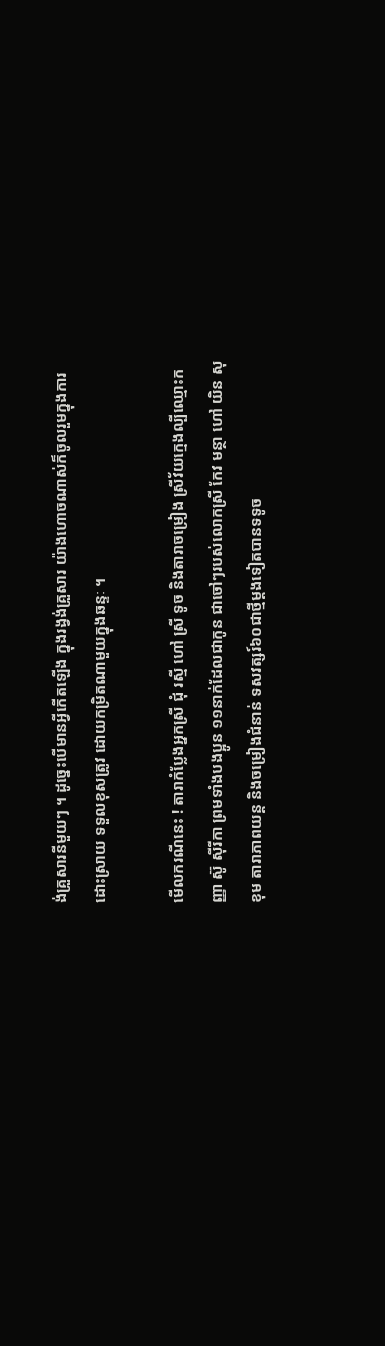ង់គ្រួសារនីមួយៗ ។ ដូច្នេះបើមានអ្វីកើតឡើង ក្នុងរង្វង់គ្រួសារ យ៉ាងហោចណាស់ក៏ចូលរួមក្នុងការដោះស្រាយ ទទួលខុសត្រូវ ដោយកម្រិតណាមួយក្នុងឆន្ទៈ ។

មើលករណីនេះ ! តារាកំប្លែងអ្នកស្រី ជុំ រស្មី ហៅ ស្រី ទូច និងតារាចម្រៀង ស្រីវ័យក្មេងល្បីឈ្មោះកញ្ញា ស៊ូ ស៊ីរីកា ព្រមទាំងបងប្អូន ១១នាក់ដែលជាកូន ជាចៅៗរបស់លោកស្រី កែវ មន្ថា ហៅ យិន សុខុម តារាភាពយន្ត និងចម្រៀងជំនាន់ ទសវត្សរ៍៦០ជាថ្មីម្ដងទៀតបានទទូច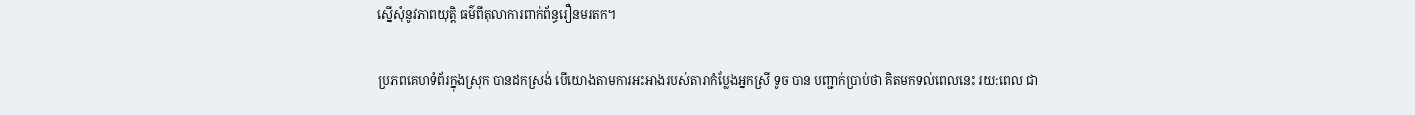ស្នើសុំនូវភាពយុត្តិ ធម៌ពីតុលាការពាក់ព័ន្ធរឿនមរតក។

ប្រភពគេហទំព័រក្នុងស្រុក បានដកស្រង់ បើយោងតាមការអះអាងរបស់តារាកំប្លែងអ្នកស្រី ទូច បាន បញ្ជាក់ប្រាប់ថា គិតមកទល់ពេលនេះ រយ:ពេល ជា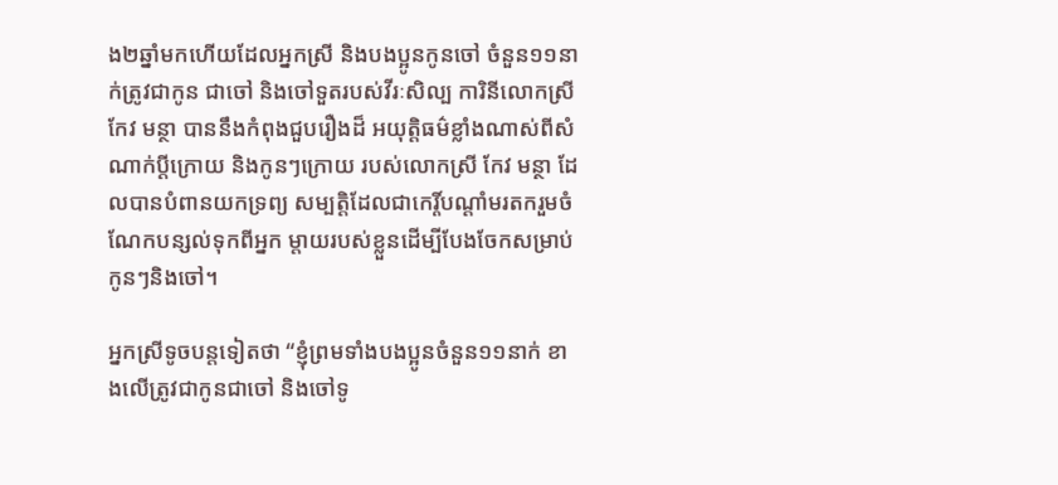ង២ឆ្នាំមកហើយដែលអ្នកស្រី និងបងប្អូនកូនចៅ ចំនួន១១នាក់ត្រូវជាកូន ជាចៅ និងចៅទួតរបស់វីរៈសិល្ប ការិនីលោកស្រី កែវ មន្ថា បាននឹងកំពុងជួបរឿងដ៏ អយុត្តិធម៌ខ្លាំងណាស់ពីសំណាក់ប្តីក្រោយ និងកូនៗក្រោយ របស់លោកស្រី កែវ មន្ថា ដែលបានបំពានយកទ្រព្យ សម្បត្តិដែលជាកេរ្តិ៍បណ្តាំមរតករួមចំណែកបន្សល់ទុកពីអ្នក ម្តាយរបស់ខ្លួនដើម្បីបែងចែកសម្រាប់កូនៗនិងចៅ។

អ្នកស្រីទូចបន្តទៀតថា “ខ្ញុំព្រមទាំងបងប្អូនចំនួន១១នាក់ ខាងលើត្រូវជាកូនជាចៅ និងចៅទូ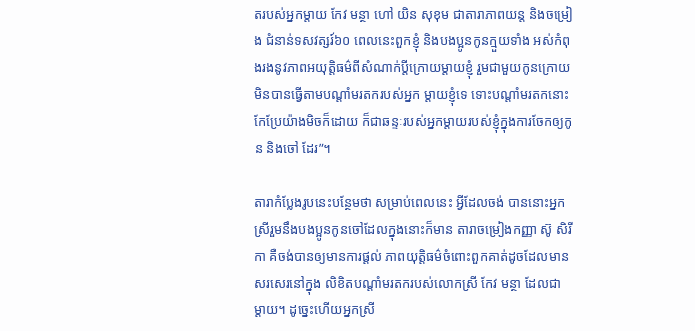តរបស់អ្នកម្តាយ កែវ មន្ថា ហៅ យិន សុខុម ជាតារាភាពយន្ត និងចម្រៀង ជំនាន់ទសវត្សរ៍៦០ ពេលនេះពួកខ្ញុំ និងបងប្អូនកូនក្មួយទាំង អស់កំពុងរងនូវភាពអយុត្តិធម៌ពីសំណាក់ប្តីក្រោយម្តាយខ្ញុំ រួមជាមួយកូនក្រោយមិនបានធ្វើតាមបណ្តាំមរតករបស់អ្នក ម្ដាយខ្ញុំទេ ទោះបណ្តាំមរតកនោះកែប្រែយ៉ាងមិចក៏ដោយ ក៏ជាឆន្ទៈរបស់អ្នកម្តាយរបស់ខ្ញុំក្នុងការចែកឲ្យកូន និងចៅ ដែរ”។

តារាកំប្លែងរូបនេះបន្ថែមថា សម្រាប់ពេលនេះ អ្វីដែលចង់ បាននោះអ្នកស្រីរួមនឹងបងប្អូនកូនចៅដែលក្នុងនោះក៏មាន តារាចម្រៀងកញ្ញា ស៊ូ សិរីកា គឺចង់បានឲ្យមានការផ្ដល់ ភាពយុត្តិធម៌ចំពោះពួកគាត់ដូចដែលមានសរសេរនៅក្នុង លិខិតបណ្តាំមរតករបស់លោកស្រី កែវ មន្ថា ដែលជា ម្ដាយ។ ដូច្នេះហើយអ្នកស្រី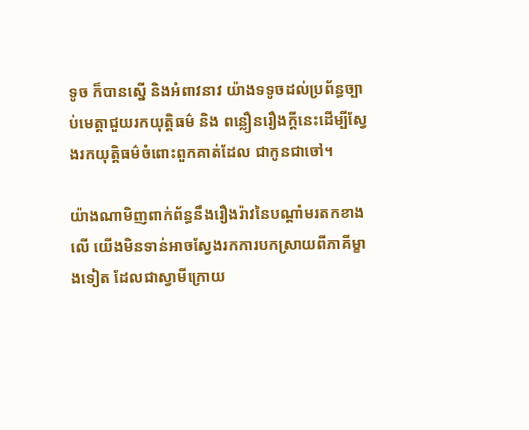ទូច ក៏បានស្នើ និងអំពាវនាវ យ៉ាងទទូចដល់ប្រព័ន្ធច្បាប់មេត្តាជួយរកយុត្តិធម៌ និង ពន្លឿនរឿងក្ដីនេះដើម្បីស្វែងរកយុត្តិធម៌ចំពោះពួកគាត់ដែល ជាកូនជាចៅ។

យ៉ាងណាមិញពាក់ព័ន្ធនឹងរឿងរ៉ាវនៃបណ្តាំមរតកខាងលើ យើងមិនទាន់អាចស្វែងរកការបកស្រាយពីភាគីម្ខាងទៀត ដែលជាស្វាមីក្រោយ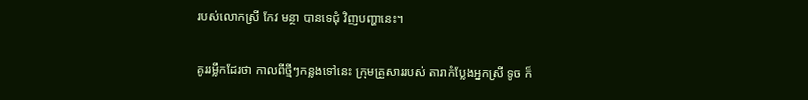របស់លោកស្រី កែវ មន្ថា បានទេជុំ វិញបញ្ហានេះ។

គូររម្លឹកដែរថា កាលពីថ្មីៗកន្លងទៅនេះ ក្រុមគ្រួសាររបស់ តារាកំប្លែងអ្នកស្រី ទូច ក៏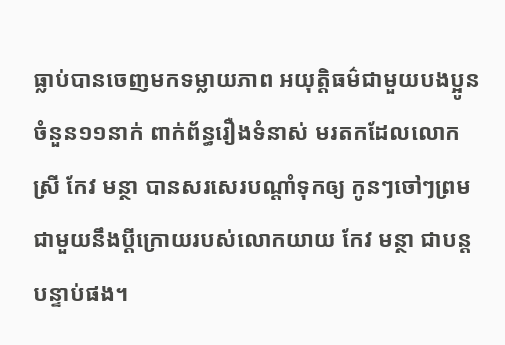ធ្លាប់បានចេញមកទម្លាយភាព អយុត្តិធម៌ជាមួយបងប្អូនចំនួន១១នាក់ ពាក់ព័ន្ធរឿងទំនាស់ មរតកដែលលោកស្រី កែវ មន្ថា បានសរសេរបណ្តាំទុកឲ្យ កូនៗចៅៗព្រមជាមួយនឹងប្តីក្រោយរបស់លោកយាយ កែវ មន្ថា ជាបន្តបន្ទាប់ផង។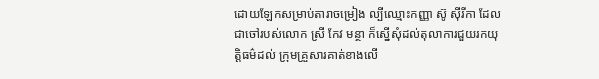ដោយឡែកសម្រាប់តារាចម្រៀង ល្បីឈ្មោះកញ្ញា ស៊ូ ស៊ីរីកា ដែលជាចៅរបស់លោក ស្រី កែវ មន្ថា ក៏ស្នើសុំដល់តុលាការជួយរកយុត្តិធម៌ដល់ ក្រុមគ្រួសារគាត់ខាងលើ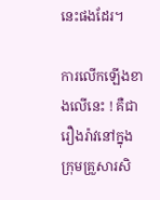នេះផងដែរ។

ការលើកឡើងខាងលើនេះ ! គឺជារឿងរ៉ាវនៅក្នុងក្រុមគ្រួសារសិ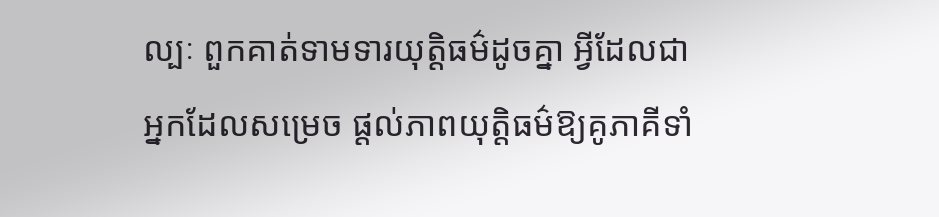ល្បៈ ពួកគាត់ទាមទារយុត្តិធម៌ដូចគ្នា អ្វីដែលជា អ្នកដែលសម្រេច ផ្ដល់ភាពយុត្តិធម៌ឱ្យគូភាគីទាំ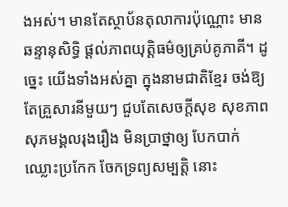ងអស់។ មានតែស្ថាប័នតុលាការប៉ុណ្ណោះ មានឆន្ទានុសិទ្ធិ ផ្ដល់ភាពយុត្តិធម៌ឲ្យគ្រប់គូភាគី។ ដូច្នេះ យើងទាំងអស់គ្នា ក្នុងនាមជាតិខ្មែរ ចង់ឱ្យតែគ្រួសារនីមួយៗ ជួបតែសេចក្តីសុខ សុខភាព សុភមង្គលរុងរឿង មិនប្រាថ្នាឲ្យ បែកបាក់ ឈ្លោះប្រកែក ចែកទ្រព្យសម្បត្តិ នោះ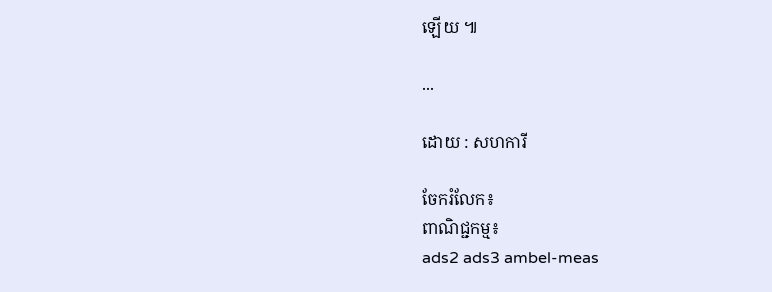ឡើយ ៕

...

ដោយ : សហការី

ចែករំលែក៖
ពាណិជ្ជកម្ម៖
ads2 ads3 ambel-meas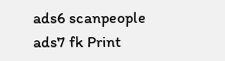ads6 scanpeople ads7 fk Print